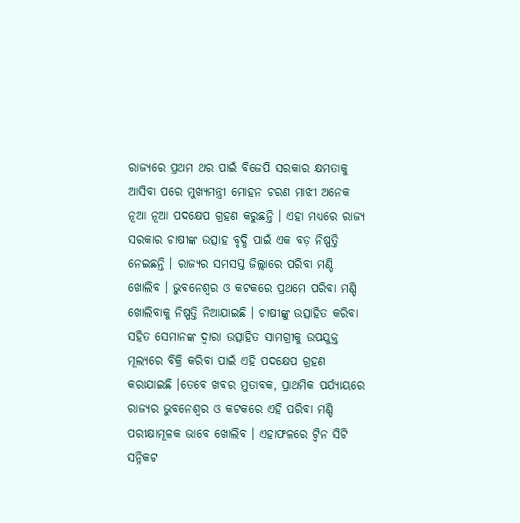ରାଜ୍ୟରେ ପ୍ରଥମ ଥର ପାଇଁ ବିଜେପି ସରକାର କ୍ଷମତାକୁ ଆସିବା ପରେ ମୁଖ୍ୟମନ୍ତ୍ରୀ ମୋହନ ଚରଣ ମାଝୀ ଅନେକ ନୂଆ ନୂଆ ପଦକ୍ଷେପ ଗ୍ରହଣ କରୁଛନ୍ତି । ଏହା ମଧ୍ୟରେ ରାଜ୍ୟ ସରକାର ଚାଷୀଙ୍କ ଉତ୍ସାହ ବୃଦ୍ଧି ପାଇଁ ଏକ ବଡ଼ ନିଷ୍ପତ୍ତି ନେଇଛନ୍ତି । ରାଜ୍ୟର ସମସସ୍ତ ଜିଲ୍ଲାରେ ପରିବା ମଣ୍ଡି ଖୋଲିବ । ଭୁବନେଶ୍ୱର ଓ କଟକରେ ପ୍ରଥମେ ପରିବା ମଣ୍ଡି ଖୋଲିବାକୁ ନିଷ୍ପତ୍ତି ନିଆଯାଇଛି । ଚାଷୀଙ୍କୁ ଉତ୍ସାହିତ କରିବା ସହିତ ସେମାନଙ୍କ ଦ୍ୱାରା ଉତ୍ସାହିତ ସାମଗ୍ରୀକୁ ଉପଯୁକ୍ତ ମୂଲ୍ୟରେ ବିକ୍ରି କରିବା ପାଇଁ ଏହି ପଦକ୍ଷେପ ଗ୍ରହଣ କରାଯାଇଛି ।ତେବେ ଖବର ମୁତାବକ, ପ୍ରାଥମିକ ପର୍ଯ୍ୟାୟରେ ରାଜ୍ୟର ଭୁବନେଶ୍ୱର ଓ କଟକରେ ଏହି ପରିବା ମଣ୍ଡି ପରୀକ୍ଷାମୂଳକ ଭାବେ ଖୋଲିବ । ଏହାଫଳରେ ଟ୍ୱିନ ସିଟି ସନ୍ନିକଟ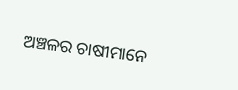ଅଞ୍ଚଳର ଚାଷୀମାନେ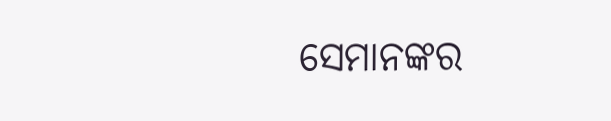ସେମାନଙ୍କର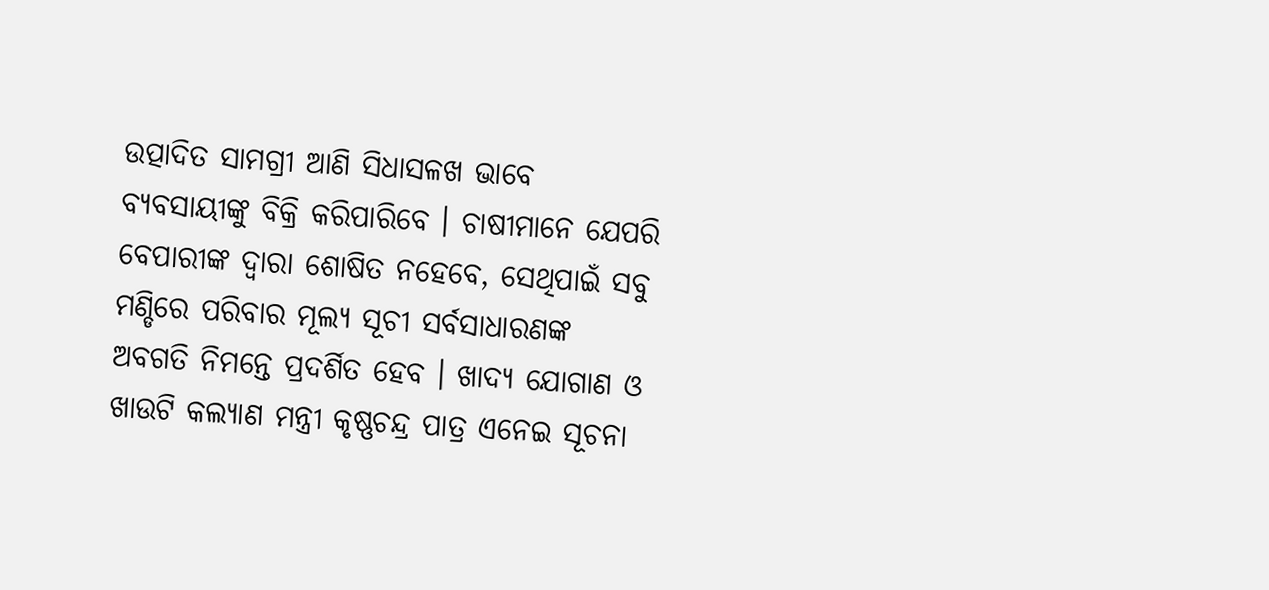ଉତ୍ପାଦିତ ସାମଗ୍ରୀ ଆଣି ସିଧାସଳଖ ଭାବେ ବ୍ୟବସାୟୀଙ୍କୁ ବିକ୍ରି କରିପାରିବେ । ଚାଷୀମାନେ ଯେପରି ବେପାରୀଙ୍କ ଦ୍ୱାରା ଶୋଷିତ ନହେବେ, ସେଥିପାଇଁ ସବୁ ମଣ୍ଡିରେ ପରିବାର ମୂଲ୍ୟ ସୂଚୀ ସର୍ବସାଧାରଣଙ୍କ ଅବଗତି ନିମନ୍ତେ ପ୍ରଦର୍ଶିତ ହେବ । ଖାଦ୍ୟ ଯୋଗାଣ ଓ ଖାଉଟି କଲ୍ୟାଣ ମନ୍ତ୍ରୀ କୃଷ୍ଣଚନ୍ଦ୍ର ପାତ୍ର ଏନେଇ ସୂଚନା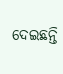ଦେଇଛନ୍ତି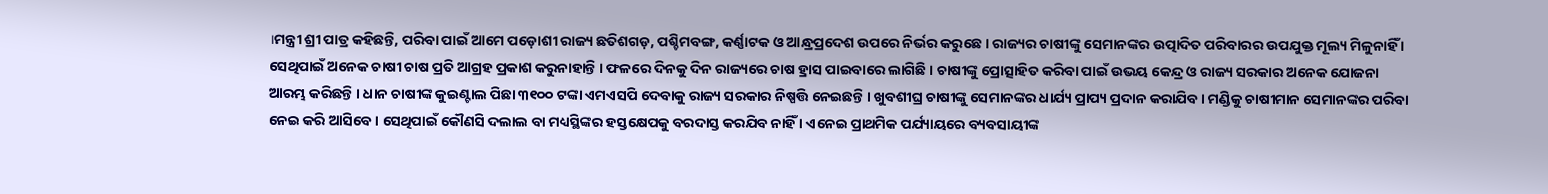।ମନ୍ତ୍ରୀ ଶ୍ରୀ ପାତ୍ର କହିଛନ୍ତି, ପରିବା ପାଇଁ ଆମେ ପଡ଼ୋଶୀ ରାଜ୍ୟ ଛତିଶଗଡ଼, ପଶ୍ଚିମବଙ୍ଗ, କର୍ଣ୍ଣାଟକ ଓ ଆନ୍ଧ୍ରପ୍ରଦେଶ ଉପରେ ନିର୍ଭର କରୁଛେ । ରାଜ୍ୟର ଚାଷୀଙ୍କୁ ସେମାନଙ୍କର ଉତ୍ପାଦିତ ପରିବାରର ଉପଯୁକ୍ତ ମୂଲ୍ୟ ମିଳୁନାହିଁ । ସେଥିପାଇଁ ଅନେକ ଚାଷୀ ଚାଷ ପ୍ରତି ଆଗ୍ରହ ପ୍ରକାଶ କରୁନାହାନ୍ତି । ଫଳରେ ଦିନକୁ ଦିନ ରାଜ୍ୟରେ ଚାଷ ହ୍ରାସ ପାଇବାରେ ଲାଗିଛି । ଚାଷୀଙ୍କୁ ପ୍ରୋତ୍ସାହିତ କରିବା ପାଇଁ ଉଭୟ କେନ୍ଦ୍ର ଓ ରାଜ୍ୟ ସରକାର ଅନେକ ଯୋଜନା ଆରମ୍ଭ କରିଛନ୍ତି । ଧାନ ଚାଷୀଙ୍କ କୁଇଣ୍ଟାଲ ପିଛା ୩୧୦୦ ଟଙ୍କା ଏମଏସପି ଦେବାକୁ ରାଜ୍ୟ ସରକାର ନିଷ୍ପତ୍ତି ନେଇଛନ୍ତି । ଖୁବଶୀଘ୍ର ଚାଷୀଙ୍କୁ ସେମାନଙ୍କର ଧାର୍ଯ୍ୟ ପ୍ରାପ୍ୟ ପ୍ରଦାନ କରାଯିବ । ମଣ୍ଡିକୁ ଚାଷୀମାନ ସେମାନଙ୍କର ପରିବା ନେଇ କରି ଆସିବେ । ସେଥିପାଇଁ କୌଣସି ଦଲାଲ ବା ମଧ୍ୟସ୍ଥିଙ୍କର ହସ୍ତକ୍ଷେପକୁ ବରଦାସ୍ତ କରଯିବ ନାହିଁ । ଏନେଇ ପ୍ରାଥମିକ ପର୍ଯ୍ୟାୟରେ ବ୍ୟବସାୟୀଙ୍କ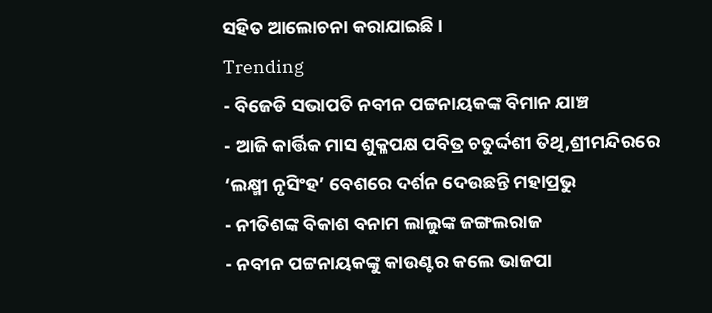ସହିତ ଆଲୋଚନା କରାଯାଇଛି ।
Trending
- ବିଜେଡି ସଭାପତି ନବୀନ ପଟ୍ଟନାୟକଙ୍କ ବିମାନ ଯାଞ୍ଚ
- ଆଜି କାର୍ତ୍ତିକ ମାସ ଶୁକ୍ଳପକ୍ଷ ପବିତ୍ର ଚତୁର୍ଦ୍ଦଶୀ ତିଥି,ଶ୍ରୀମନ୍ଦିରରେ ‘ଲକ୍ଷ୍ମୀ ନୃସିଂହ’ ବେଶରେ ଦର୍ଶନ ଦେଉଛନ୍ତି ମହାପ୍ରଭୁ
- ନୀତିଶଙ୍କ ବିକାଶ ବନାମ ଲାଲୁଙ୍କ ଜଙ୍ଗଲରାଜ
- ନବୀନ ପଟ୍ଟନାୟକଙ୍କୁ କାଉଣ୍ଟର କଲେ ଭାଜପା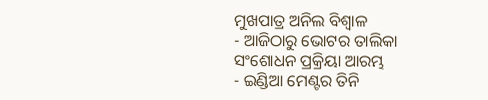ମୁଖପାତ୍ର ଅନିଲ ବିଶ୍ବାଳ
- ଆଜିଠାରୁ ଭୋଟର ତାଲିକା ସଂଶୋଧନ ପ୍ରକ୍ରିୟା ଆରମ୍ଭ
- ଇଣ୍ଡିଆ ମେଣ୍ଟର ତିନି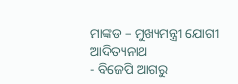ମାଙ୍କଡ – ମୁଖ୍ୟମନ୍ତ୍ରୀ ଯୋଗୀ ଆଦିତ୍ୟନାଥ
- ବିଜେପି ଆଗରୁ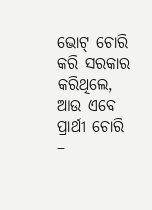ଭୋଟ୍ ଚୋରି କରି ସରକାର କରିଥିଲେ, ଆଉ ଏବେ ପ୍ରାର୍ଥୀ ଚୋରି –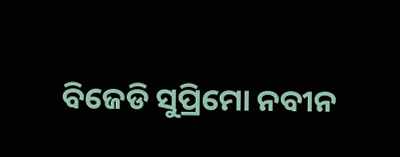ବିଜେଡି ସୁପ୍ରିମୋ ନବୀନ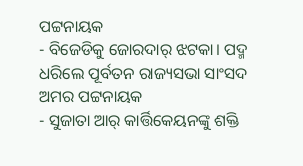ପଟ୍ଟନାୟକ
- ବିଜେଡିକୁ ଜୋରଦାର୍ ଝଟକା। ପଦ୍ମ ଧରିଲେ ପୂର୍ବତନ ରାଜ୍ୟସଭା ସାଂସଦ ଅମର ପଟ୍ଟନାୟକ
- ସୁଜାତା ଆର୍ କାର୍ତ୍ତିକେୟନଙ୍କୁ ଶକ୍ତି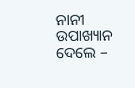ନାନୀ ଉପାଖ୍ୟାନ ଦେଲେ –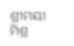ଶ୍ରୀମୟୀ ମିଶ୍ର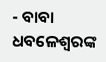- ବାବା ଧବଳେଶ୍ଵରଙ୍କ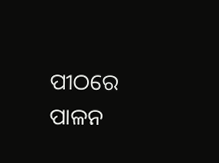ପୀଠରେ ପାଳନ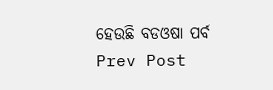ହେଉଛି ବଡଓଷା ପର୍ବ
Prev Post